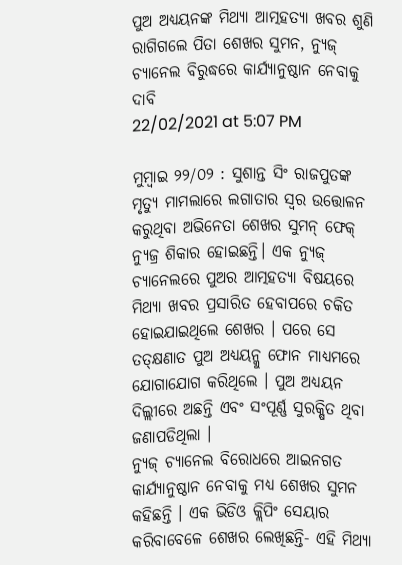ପୁଅ ଅଧ୍ୟୟନଙ୍କ ମିଥ୍ୟା ଆତ୍ମହତ୍ୟା ଖବର ଶୁଣି ରାଗିଗଲେ ପିତା ଶେଖର ସୁମନ, ନ୍ୟୁଜ୍ ଚ୍ୟାନେଲ ବିରୁଦ୍ଧରେ କାର୍ଯ୍ୟାନୁଷ୍ଠାନ ନେବାକୁ ଦାବି
22/02/2021 at 5:07 PM

ମୁମ୍ବାଇ ୨୨/୦୨ : ସୁଶାନ୍ତ ସିଂ ରାଜପୁତଙ୍କ ମୃତ୍ୟୁ ମାମଲାରେ ଲଗାତାର ସ୍ୱର ଉତ୍ତୋଳନ କରୁଥିବା ଅଭିନେତା ଶେଖର ସୁମନ୍ ଫେକ୍ ନ୍ୟୁଜ୍ର ଶିକାର ହୋଇଛନ୍ତି। ଏକ ନ୍ୟୁଜ୍ ଚ୍ୟାନେଲରେ ପୁଅର ଆତ୍ମହତ୍ୟା ବିଷୟରେ ମିଥ୍ୟା ଖବର ପ୍ରସାରିତ ହେବାପରେ ଚକିତ ହୋଇଯାଇଥିଲେ ଶେଖର । ପରେ ସେ ତତ୍କ୍ଷଣାତ ପୁଅ ଅଧ୍ୟୟନ୍କୁ ଫୋନ ମାଧ୍ୟମରେ ଯୋଗାଯୋଗ କରିଥିଲେ । ପୁଅ ଅଧ୍ୟୟନ ଦିଲ୍ଲୀରେ ଅଛନ୍ତି ଏବଂ ସଂପୂର୍ଣ୍ଣ ସୁରକ୍ଷିତ ଥିବା ଜଣାପଡିଥିଲା ।
ନ୍ୟୁଜ୍ ଚ୍ୟାନେଲ ବିରୋଧରେ ଆଇନଗତ କାର୍ଯ୍ୟାନୁଷ୍ଠାନ ନେବାକୁ ମଧ୍ୟ ଶେଖର ସୁମନ କହିଛନ୍ତି । ଏକ ଭିଡିଓ କ୍ଲିପିଂ ସେୟାର କରିବାବେଳେ ଶେଖର ଲେଖିଛନ୍ତି- ଏହି ମିଥ୍ୟା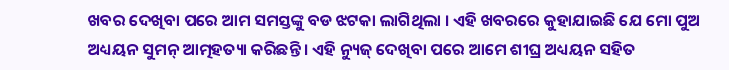ଖବର ଦେଖିବା ପରେ ଆମ ସମସ୍ତଙ୍କୁ ବଡ ଝଟକା ଲାଗିଥିଲା । ଏହି ଖବରରେ କୁହାଯାଇଛି ଯେ ମୋ ପୁଅ ଅଧ୍ୟୟନ ସୁମନ୍ ଆତ୍ମହତ୍ୟା କରିଛନ୍ତି । ଏହି ନ୍ୟୁଜ୍ ଦେଖିବା ପରେ ଆମେ ଶୀଘ୍ର ଅଧ୍ୟୟନ ସହିତ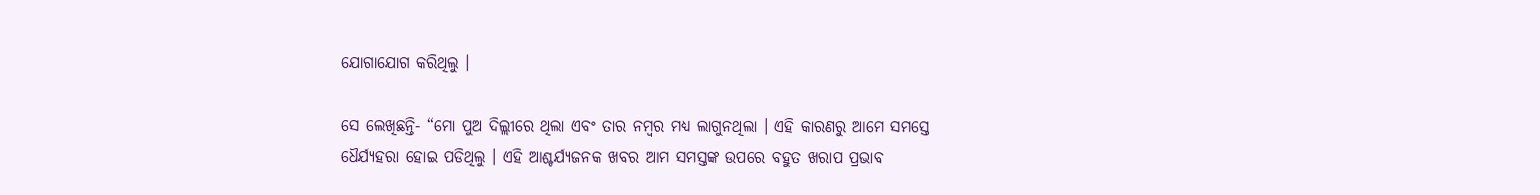ଯୋଗାଯୋଗ କରିଥିଲୁ ।

ସେ ଲେଖିଛନ୍ତି- “ମୋ ପୁଅ ଦିଲ୍ଲୀରେ ଥିଲା ଏବଂ ତାର ନମ୍ବର ମଧ୍ୟ ଲାଗୁନଥିଲା । ଏହି କାରଣରୁ ଆମେ ସମସ୍ତେ ଧୈର୍ଯ୍ୟହରା ହୋଇ ପଡିଥିଲୁ । ଏହି ଆଶ୍ଚର୍ଯ୍ୟଜନକ ଖବର ଆମ ସମସ୍ତଙ୍କ ଉପରେ ବହୁତ ଖରାପ ପ୍ରଭାବ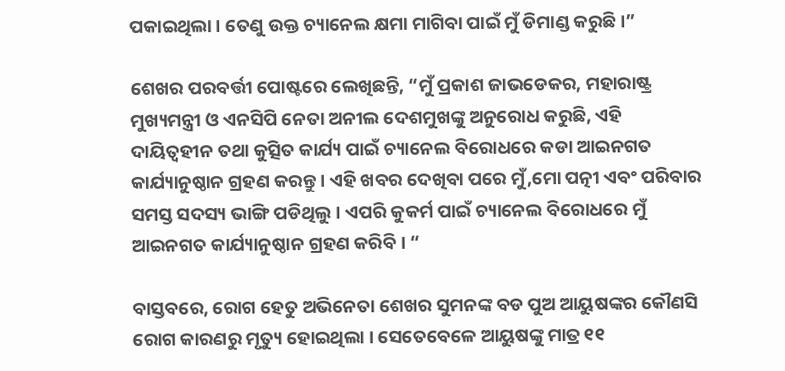ପକାଇଥିଲା । ତେଣୁ ଉକ୍ତ ଚ୍ୟାନେଲ କ୍ଷମା ମାଗିବା ପାଇଁ ମୁଁ ଡିମାଣ୍ଡ କରୁଛି ।”

ଶେଖର ପରବର୍ତ୍ତୀ ପୋଷ୍ଟରେ ଲେଖିଛନ୍ତି, “ମୁଁ ପ୍ରକାଶ ଜାଭଡେକର, ମହାରାଷ୍ଟ୍ର ମୁଖ୍ୟମନ୍ତ୍ରୀ ଓ ଏନସିପି ନେତା ଅନୀଲ ଦେଶମୁଖଙ୍କୁ ଅନୁରୋଧ କରୁଛି, ଏହି ଦାୟିତ୍ୱହୀନ ତଥା କୁତ୍ସିତ କାର୍ଯ୍ୟ ପାଇଁ ଚ୍ୟାନେଲ ବିରୋଧରେ କଡା ଆଇନଗତ କାର୍ଯ୍ୟାନୁଷ୍ଠାନ ଗ୍ରହଣ କରନ୍ତୁ । ଏହି ଖବର ଦେଖିବା ପରେ ମୁଁ,ମୋ ପତ୍ନୀ ଏବଂ ପରିବାର ସମସ୍ତ ସଦସ୍ୟ ଭାଙ୍ଗି ପଡିଥିଲୁ । ଏପରି କୁକର୍ମ ପାଇଁ ଚ୍ୟାନେଲ ବିରୋଧରେ ମୁଁ ଆଇନଗତ କାର୍ଯ୍ୟାନୁଷ୍ଠାନ ଗ୍ରହଣ କରିବି । “

ବାସ୍ତବରେ, ରୋଗ ହେତୁ ଅଭିନେତା ଶେଖର ସୁମନଙ୍କ ବଡ ପୁଅ ଆୟୁଷଙ୍କର କୌଣସି ରୋଗ କାରଣରୁ ମୃତ୍ୟୁ ହୋଇଥିଲା । ସେତେବେଳେ ଆୟୁଷଙ୍କୁ ମାତ୍ର ୧୧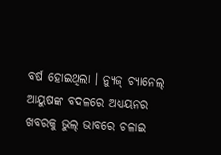ବର୍ଷ ହୋଇଥିଲା । ନ୍ୟୁଜ୍ ଚ୍ୟାନେଲ୍ ଆୟୁଷଙ୍କ ବଦଳରେ ଅଧ୍ୟୟନର ଖବରକୁ ଭୁଲ୍ ଭାବରେ ଚଳାଇ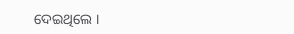ଦେଇଥିଲେ ।